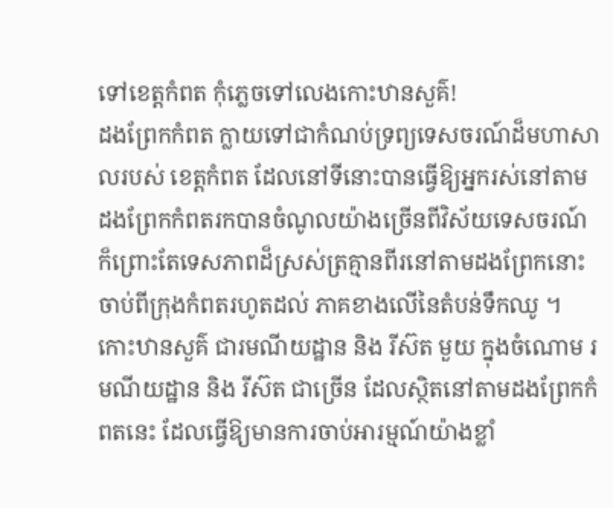ទៅខេត្តកំពត កុំភ្លេចទៅលេងកោះឋានសួគ៌!
ដងព្រែកកំពត ក្លាយទៅជាកំណប់ទ្រព្យទេសចរណ៍ដ៏មហាសាលរបស់ ខេត្តកំពត ដែលនៅទីនោះបានធ្វើឱ្យអ្នករស់នៅតាមដងព្រែកកំពតរកបានចំណូលយ៉ាងច្រើនពីវិស័យទេសចរណ៍ ក៏ព្រោះតែទេសភាពដ៏ស្រស់ត្រគ្មានពីរនៅតាមដងព្រែកនោះ ចាប់ពីក្រុងកំពតរហូតដល់ ភាគខាងលើនៃតំបន់ទឹកឈូ ។
កោះឋានសួគ៌ ជារមណីយដ្ឋាន និង រីស៊ត មួយ ក្នុងចំណោម រមណីយដ្ឋាន និង រីស៊ត ជាច្រើន ដែលស្ថិតនៅតាមដងព្រែកកំពតនេះ ដែលធ្វើឱ្យមានការចាប់អារម្មណ៍យ៉ាងខ្លាំ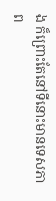ង ក៏ព្រោះតែនៅទីនោះមានទេសភាព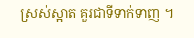ស្រស់ស្អាត គួរជាទីទាក់ទាញ ។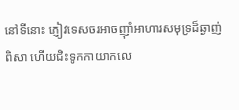នៅទីនោះ ភ្ញៀវទេសចរអាចញ៉ាំអាហារសមុទ្រដ៏ឆ្ងាញ់ពិសា ហើយជិះទូកកាយាកលេ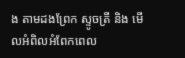ង តាមដងព្រែក ស្ទូចត្រី និង មើលអំពិលអំពែកពេល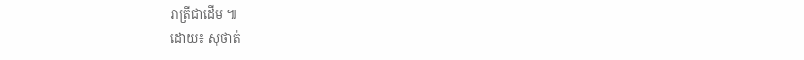រាត្រីជាដើម ៕
ដោយ៖ សុថាត់